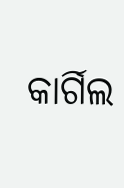କାର୍ଗିଲ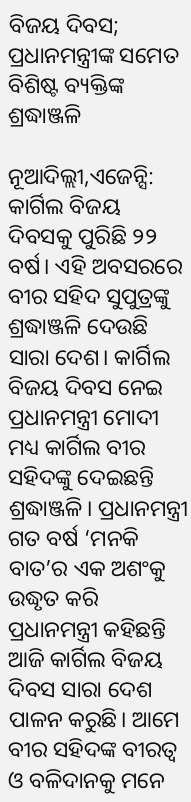ବିଜୟ ଦିବସ; ପ୍ରଧାନମନ୍ତ୍ରୀଙ୍କ ସମେତ ବିଶିଷ୍ଟ ବ୍ୟକ୍ତିଙ୍କ ଶ୍ରଦ୍ଧାଞ୍ଜଳି

ନୂଆଦିଲ୍ଲୀ,ଏଜେନ୍ସି: କାର୍ଗିଲ ବିଜୟ ଦିବସକୁ ପୁରିଛି ୨୨ ବର୍ଷ। ଏହି ଅବସରରେ ବୀର ସହିଦ ସୁପୁତ୍ରଙ୍କୁ ଶ୍ରଦ୍ଧାଞ୍ଜଳି ଦେଉଛି ସାରା ଦେଶ। କାର୍ଗିଲ ବିଜୟ ଦିବସ ନେଇ ପ୍ରଧାନମନ୍ତ୍ରୀ ମୋଦୀ ମଧ୍ୟ କାର୍ଗିଲ ବୀର ସହିଦଙ୍କୁ ଦେଇଛନ୍ତି ଶ୍ରଦ୍ଧାଞ୍ଜଳି। ପ୍ରଧାନମନ୍ତ୍ରୀ ଗତ ବର୍ଷ ‘ମନକି ବାତ’ର ଏକ ଅଶଂକୁ ଉଦ୍ଧୃତ କରି ପ୍ରଧାନମନ୍ତ୍ରୀ କହିଛନ୍ତି ଆଜି କାର୍ଗିଲ ବିଜୟ ଦିବସ ସାରା ଦେଶ ପାଳନ କରୁଛି। ଆମେ ବୀର ସହିଦଙ୍କ ବୀରତ୍ବ ଓ ବଳିଦାନକୁ ମନେ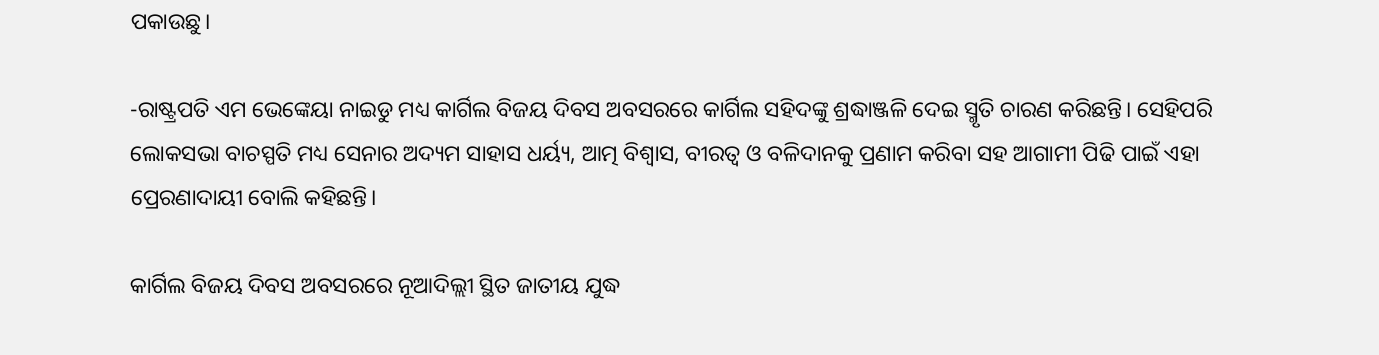ପକାଉଛୁ।

-ରାଷ୍ଟ୍ରପତି ଏମ ଭେଙ୍କେୟା ନାଇଡୁ ମଧ୍ୟ କାର୍ଗିଲ ବିଜୟ ଦିବସ ଅବସରରେ କାର୍ଗିଲ ସହିଦଙ୍କୁ ଶ୍ରଦ୍ଧାଞ୍ଜଳି ଦେଇ ସ୍ମୃତି ଚାରଣ କରିଛନ୍ତି। ସେହିପରି ଲୋକସଭା ବାଚସ୍ପତି ମଧ୍ୟ ସେନାର ଅଦ୍ୟମ ସାହାସ ଧର୍ୟ୍ୟ, ଆତ୍ମ ବିଶ୍ବାସ, ବୀରତ୍ବ ଓ ବଳିଦାନକୁ ପ୍ରଣାମ କରିବା ସହ ଆଗାମୀ ପିଢି ପାଇଁ ଏହା ପ୍ରେରଣାଦାୟୀ ବୋଲି କହିଛନ୍ତି।

କାର୍ଗିଲ ବିଜୟ ଦିବସ ଅବସରରେ ନୂଆଦିଲ୍ଲୀ ସ୍ଥିତ ଜାତୀୟ ଯୁଦ୍ଧ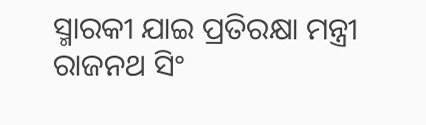ସ୍ମାରକୀ ଯାଇ ପ୍ରତିରକ୍ଷା ମନ୍ତ୍ରୀ ରାଜନଥ ସିଂ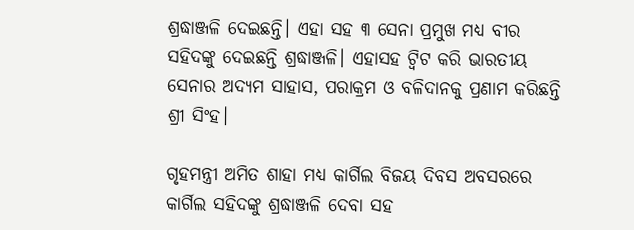ଶ୍ରଦ୍ଧାଞ୍ଜଳି ଦେଇଛନ୍ତି। ଏହା ସହ ୩ ସେନା ପ୍ରମୁଖ ମଧ୍ୟ ବୀର ସହିଦଙ୍କୁ ଦେଇଛନ୍ତି ଶ୍ରଦ୍ଧାଞ୍ଜଳି। ଏହାସହ ଟ୍ବିଟ କରି ଭାରତୀୟ ସେନାର ଅଦ୍ୟମ ସାହାସ, ପରାକ୍ରମ ଓ ବଳିଦାନକୁ ପ୍ରଣାମ କରିଛନ୍ତି ଶ୍ରୀ ସିଂହ।

ଗୃହମନ୍ତ୍ରୀ ଅମିତ ଶାହା ମଧ୍ୟ କାର୍ଗିଲ ବିଜୟ ଦିବସ ଅବସରରେ କାର୍ଗିଲ ସହିଦଙ୍କୁ ଶ୍ରଦ୍ଧାଞ୍ଜଳି ଦେବା ସହ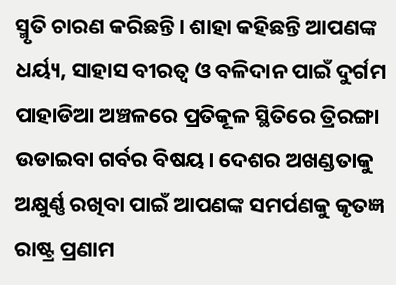ସ୍ମୃତି ଚାରଣ କରିଛନ୍ତି। ଶାହା କହିଛନ୍ତି ଆପଣଙ୍କ ଧର୍ୟ୍ୟ, ସାହାସ ବୀରତ୍ବ ଓ ବଳିଦାନ ପାଇଁ ଦୁର୍ଗମ ପାହାଡିଆ ଅଞ୍ଚଳରେ ପ୍ରତିକୂଳ ସ୍ଥିତିରେ ତ୍ରିରଙ୍ଗା ଉଡାଇବା ଗର୍ବର ବିଷୟ। ଦେଶର ଅଖଣ୍ଡତାକୁ ଅକ୍ଷୁର୍ଣ୍ଣ ରଖିବା ପାଇଁ ଆପଣଙ୍କ ସମର୍ପଣକୁ କୃତଜ୍ଞ ରାଷ୍ଟ୍ର ପ୍ରଣାମ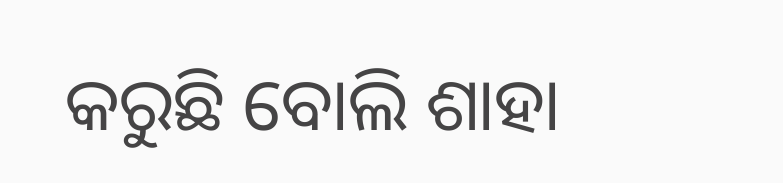କରୁଛି ବୋଲି ଶାହା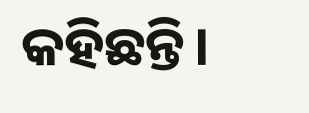କହିଛନ୍ତି।